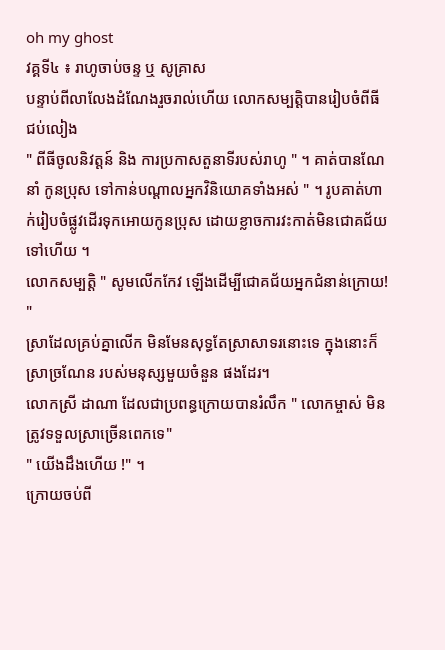oh my ghost
វគ្គទី៤ ៖ រាហូចាប់ចន្ទ ឬ សូគ្រាស
បន្ទាប់ពីលាលែងដំណែងរួចរាល់ហើយ លោកសម្បតិ្តបានរៀបចំពីធីជប់លៀង
" ពីធីចូលនិវត្តន៍ និង ការប្រកាសតួនាទីរបស់រាហូ " ។ គាត់បានណែនាំ កូនប្រុស ទៅកាន់បណ្តាលអ្នកវិនិយោគទាំងអស់ " ។ រូបគាត់ហាក់រៀបចំផ្លូវដើរទុកអោយកូនប្រុស ដោយខ្លាចការវះកាត់មិនជោគជ័យទៅហើយ ។
លោកសម្បតិ្ត " សូមលើកកែវ ឡើងដើម្បីជោគជ័យអ្នកជំនាន់ក្រោយ! "
ស្រាដែលគ្រប់គ្នាលើក មិនមែនសុទ្ធតែស្រាសាទរនោះទេ ក្នុងនោះក៏ស្រាច្រណែន របស់មនុស្សមួយចំនួន ផងដែរ។
លោកស្រី ដាណា ដែលជាប្រពន្ធក្រោយបានរំលឹក " លោកម្ចាស់ មិនត្រូវទទួលស្រាច្រើនពេកទេ"
" យើងដឹងហើយ !" ។
ក្រោយចប់ពី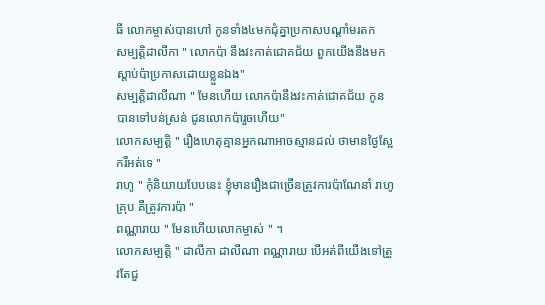ធី លោកម្ចាស់បានហៅ កូនទាំង៤មកជុំគ្នាប្រកាសបណ្តាំមរតក
សម្បត្តិដាលីកា " លោកប៉ា នឹងវះកាត់ជោគជ័យ ពួកយើងនឹងមកស្តាប់ប៉ាប្រកាសដោយខ្លួនឯង"
សម្បត្តិដាលីណា " មែនហើយ លោកប៉ានឹងវះកាត់ជោគជ័យ កូនបានទៅបន់ស្រន់ ជូនលោកប៉ារួចហើយ"
លោកសម្បត្តិ " រឿងហេតុគ្មានអ្នកណាអាចស្មានដល់ ថាមានថ្ងៃស្អែករឺអត់ទេ "
រាហូ " កុំនិយាយបែបនេះ ខ្ញុំមានរឿងជាច្រើនត្រូវការប៉ាណែនាំ រាហូគ្រុប គឺត្រូវការប៉ា "
ពណ្ណារាយ " មែនហើយលោកម្ចាស់ " ។
លោកសម្បត្តិ " ដាលីកា ដាលីណា ពណ្ណារាយ បើអត់ពីយើងទៅត្រូវតែជួ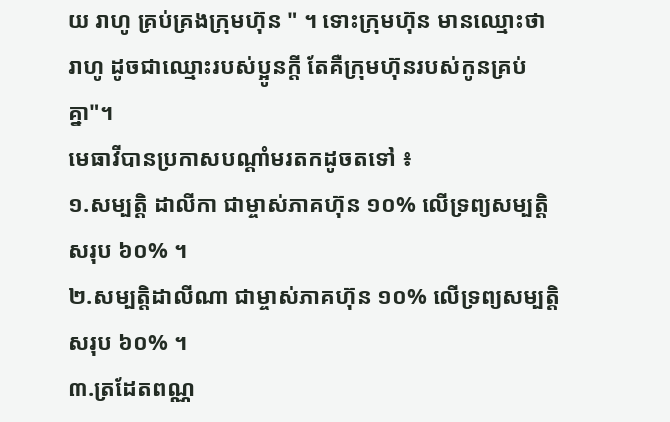យ រាហូ គ្រប់គ្រងក្រុមហ៊ុន " ។ ទោះក្រុមហ៊ុន មានឈ្មោះថា រាហូ ដូចជាឈ្មោះរបស់ប្អូនក្តី តែគឺក្រុមហ៊ុនរបស់កូនគ្រប់គ្នា"។
មេធាវីបានប្រកាសបណ្តាំមរតកដូចតទៅ ៖
១.សម្បត្តិ ដាលីកា ជាម្ចាស់ភាគហ៊ុន ១០% លើទ្រព្យសម្បត្តិសរុប ៦០% ។
២.សម្បត្តិដាលីណា ជាម្ចាស់ភាគហ៊ុន ១០% លើទ្រព្យសម្បត្តិសរុប ៦០% ។
៣.ត្រដែតពណ្ណ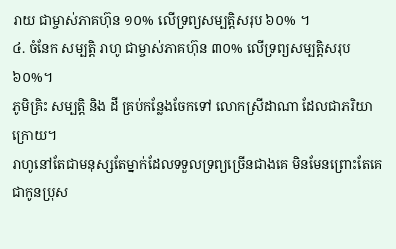រាយ ជាម្ចាស់ភាគហ៊ុន ១០% លើទ្រព្យសម្បត្តិសរុប ៦០% ។
៤. ចំនែក សម្បត្តិ រាហូ ជាម្ចាស់ភាគហ៊ុន ៣០% លើទ្រព្យសម្បត្តិសរុប ៦០%។
ភូមិគ្រិះ សម្បត្តិ និង ដី គ្រប់កន្លែងចែកទៅ លោកស្រីដាណា ដែលជាភរិយាក្រោយ។
រាហូនៅតែជាមនុស្សតែម្នាក់ដែលទទួលទ្រព្យច្រើនជាងគេ មិនមែនព្រោះតែគេជាកូនប្រុស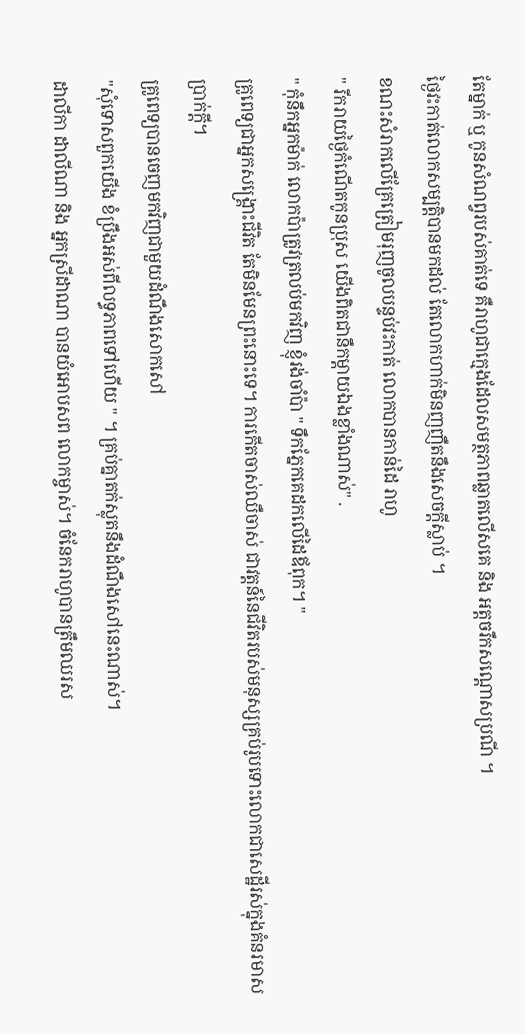តែម្នាក់ ឬ កូនសំណព្វរបស់គាត់ទេ គឺរាហូជាក្មេងដែលសមត្ថភាពឆ្លាតលើសគេ និង អត្តចរឹកសណ្តោសប្រណី ។
ថ្ងៃវះកាត់លោកសម្បត្តិបានមកដល់ តែលោកហាក់មិនញញឺតនឹងសេចក្តីស្លាប់ ។
ខណះសំរាកលើគ្រែត្រៀមរុញចូលបន្ទប់វះកាត់ លោកបានកាន់ដៃ រាហូ
" រីករាយថ្ងៃកំណើតកូនប្រុស យើងពិតជានឹកម្តាយឯងខ្លាំងណាស់" .
" កុំនឹកអ្នកម៉ាក់ លោកប៉ាត្រូវត្រលប់មកវិញ ខ្ញុំរង់ចាំប៉ា " ទឹកភ្នែកគេដកលើដៃឪពុក។ "
គ្រូពេទ្យជាអ្នកសង្រ្គោះជីវិត តែមិនមែនព្រះនោះទេ។ ការកើតចាស់ឈឺចាស់ ជាវត្តន៍នៃជីវិតរបស់មនុស្សគ្រប់រូបទោះលោកជាសេដ្ឋីរស់ក្នុងគំនរមាសប្រាក់ក្តី។
គ្រូពេទ្យបានចេញមកវិញជាមួយដំណឹងសោកសៅ
"សុំទោសពួកយើង ខំប្រឹងអស់ពីលទ្ធភាពទៅហើយ " ។ គ្រប់គ្នាតក់ស្លុតនឹងដំណឹងសៅនេះណាស់។
ដាលីកា ដាលីណា និង អ្នកស្រីដាណា បានយំអោបសព លោកម្ចាស់។ ចំនែករាហូបានត្រឹមឈរស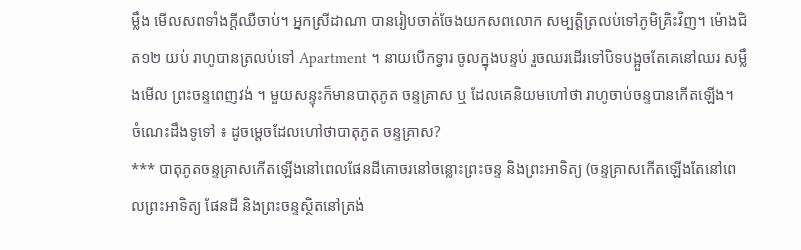ម្លឹង មើលសពទាំងក្តីឈឺចាប់។ អ្នកស្រីដាណា បានរៀបចាត់ចែងយកសពលោក សម្បត្តិត្រលប់ទៅភូមិគ្រិះវិញ។ ម៉ោងជិត១២ យប់ រាហូបានត្រលប់ទៅ Apartment ។ នាយបើកទ្វារ ចូលក្នុងបន្ទប់ រួចឈរដើរទៅបិទបង្អួចតែគេនៅឈរ សម្លឹងមើល ព្រះចន្ទពេញវង់ ។ មួយសន្ទុះក៏មានបាតុភូត ចន្ទគ្រាស ឬ ដែលគេនិយមហៅថា រាហូចាប់ចន្ទបានកើតឡើង។
ចំណេះដឹងទូទៅ ៖ ដូចម្តេចដែលហៅថាបាតុភូត ចន្ទគ្រាស?
*** បាតុភូតចន្ទគ្រាសកើតឡើងនៅពេលផែនដីគោចរនៅចន្លោះព្រះចន្ទ និងព្រះអាទិត្យ (ចន្ទគ្រាសកើតឡើងតែនៅពេលព្រះអាទិត្យ ផែនដី និងព្រះចន្ទស្ថិតនៅត្រង់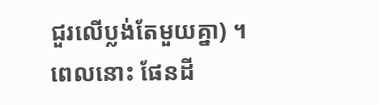ជួរលើប្លង់តែមួយគ្នា) ។ ពេលនោះ ផែនដី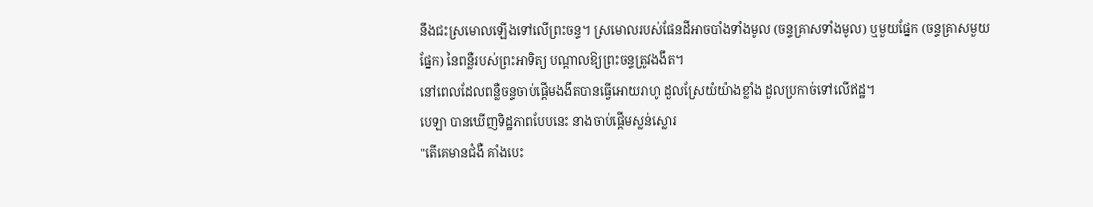នឹងជះស្រមោលឡើងទៅលើព្រះចន្ទ។ ស្រមោលរបស់ផែនដីអាចបាំងទាំងមូល (ចន្ទគ្រាសទាំងមូល) ឬមួយផ្នែក (ចន្ទគ្រាសមួយផ្នែក) នៃពន្លឺរបស់ព្រះអាទិត្យ បណ្ដាលឱ្យព្រះចន្ទត្រូវងងឹត។
នៅពេលដែលពន្លឺចន្ទចាប់ផ្តើមងងឹតបានធ្វើអោយរាហូ ដួលស្រែយំយ៉ាងខ្លាំង ដួលប្រកាច់ទៅលើឥដ្ឋ។
បេឡា បានឃើញទិដ្ឋភាពបែបនេះ នាងចាប់ផ្តើមស្លន់ស្លោរ
"តើគេមានជំងឺ គាំងបេះ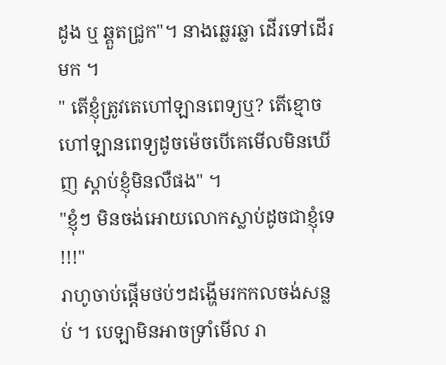ដូង ឬ ឆ្គួតជ្រូក"។ នាងឆ្លេរឆ្លា ដើរទៅដើរមក ។
" តើខ្ញុំត្រូវតេហៅឡានពេទ្យឬ? តើខ្មោចហៅឡានពេទ្យដូចម៉េចបើគេមើលមិនឃើញ ស្តាប់ខ្ញុំមិនលឺផង" ។
"ខ្ញុំៗ មិនចង់អោយលោកស្លាប់ដូចជាខ្ញុំទេ !!!"
រាហូចាប់ផ្តើមថប់ៗដង្ហើមរកកលចង់សន្លប់ ។ បេឡាមិនអាចទ្រាំមើល រា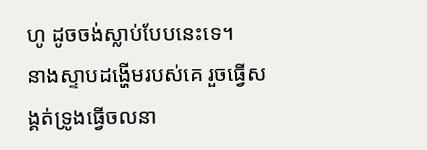ហូ ដូចចង់ស្លាប់បែបនេះទេ។
នាងស្ទាបដង្ហើមរបស់គេ រួចធ្វើសង្គត់ទ្រូងធ្វើចលនា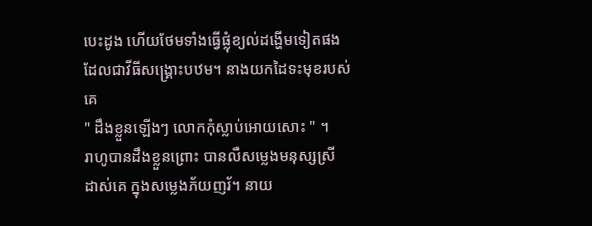បេះដូង ហើយថែមទាំងធ្វើផ្លុំខ្យល់ដង្ហើមទៀតផង ដែលជាវីធីសង្គ្រោះបឋម។ នាងយកដៃទះមុខរបស់គេ
" ដឹងខ្លួនឡើងៗ លោកកុំស្លាប់អោយសោះ " ។
រាហូបានដឹងខ្លួនព្រោះ បានលឺសម្លេងមនុស្សស្រី ដាស់គេ ក្នុងសម្លេងភ័យញរ័។ នាយ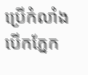ប្រើកំលាំងបើកភ្នែក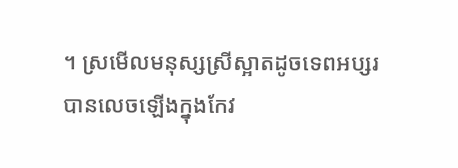។ ស្រមើលមនុស្សស្រីស្អាតដូចទេពអប្សរ បានលេចឡើងក្នុងកែវ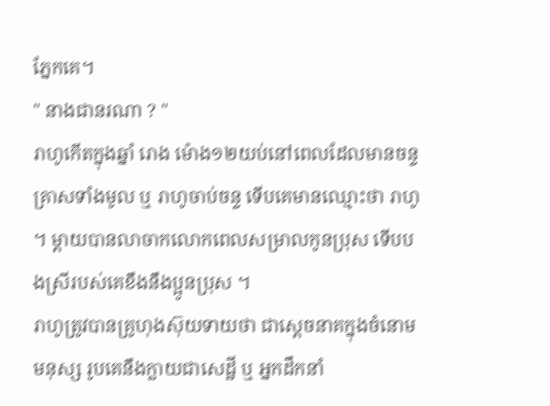ភ្នែកគេ។
" នាងជានរណា ? "
រាហូកើតក្នុងឆ្នាំ រោង ម៉ោង១២យប់នៅពេលដែលមានចន្ទគ្រាសទាំងមូល ឬ រាហូចាប់ចន្ទ ទើបគេមានឈ្មោះថា រាហូ ។ ម្តាយបានលាចាកលោកពេលសម្រាលកូនប្រុស ទើបបងស្រីរបស់គេខឹងនឹងប្អូនប្រុស ។
រាហូត្រូវបានគ្រូហុងស៊ុយទាយថា ជាស្តេចនាគក្នុងចំនោមមនុស្ស រូបគេនឹងក្លាយជាសេដ្ឋី ឬ អ្នកដឹកនាំ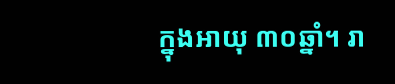ក្នុងអាយុ ៣០ឆ្នាំ។ រា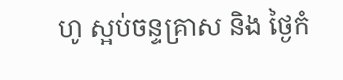ហូ ស្អប់ចន្ទគ្រាស និង ថ្ងៃកំ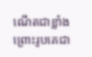ណើតជាខ្លាំង ព្រោះរូបគេជា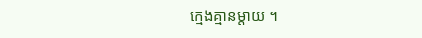ក្មេងគ្មានម្តាយ ។